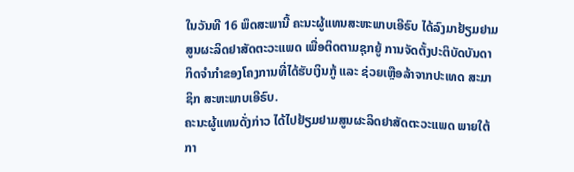ໃນວັນທີ 16 ພຶດສະພານີ້ ຄະນະຜູ້ແທນສະຫະພາບເອີຣົບ ໄດ້ລົງມາຢ້ຽມຢາມສູນຜະລິດຢາສັດຕະວະແພດ ເພື່ອຕິດຕາມຊຸກຍູ້ ການຈັດຕັ້ງປະຕິບັດບັນດາກິດຈຳກຳຂອງໂຄງການທີ່ໄດ້ຮັບເງິນກູ້ ແລະ ຊ່ວຍເຫຼືອລ້າຈາກປະເທດ ສະມາຊິກ ສະຫະພາບເອີຣົບ.
ຄະນະຜູ້ແທນດັ່ງກ່າວ ໄດ້ໄປຢ້ຽມຢາມສູນຜະລິດຢາສັດຕະວະແພດ ພາຍໃຕ້ກາ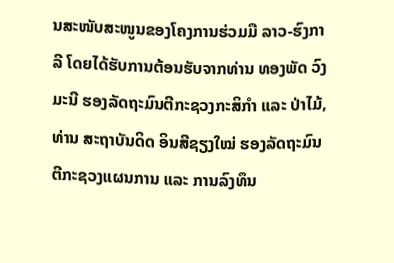ນສະໜັບສະໜູນຂອງໂຄງການຮ່ວມມື ລາວ-ຮົງກາລີ ໂດຍໄດ້ຮັບການຕ້ອນຮັບຈາກທ່ານ ທອງພັດ ວົງມະນີ ຮອງລັດຖະມົນຕີກະຊວງກະສິກໍາ ແລະ ປ່າໄມ້, ທ່ານ ສະຖາບັນດິດ ອິນສີຊຽງໃໝ່ ຮອງລັດຖະມົນຕີກະຊວງແຜນການ ແລະ ການລົງທຶນ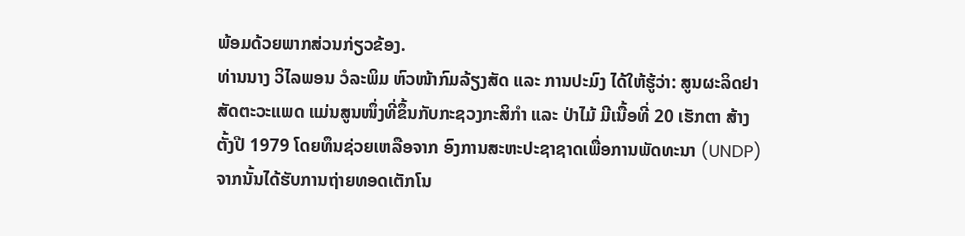ພ້ອມດ້ວຍພາກສ່ວນກ່ຽວຂ້ອງ.
ທ່ານນາງ ວິໄລພອນ ວໍລະພິມ ຫົວໜ້າກົມລ້ຽງສັດ ແລະ ການປະມົງ ໄດ້ໃຫ້ຮູ້ວ່າ: ສູນຜະລິດຢາສັດຕະວະແພດ ແມ່ນສູນໜຶ່ງທີ່ຂຶ້ນກັບກະຊວງກະສິກໍາ ແລະ ປ່າໄມ້ ມີເນື້ອທີ່ 20 ເຮັກຕາ ສ້າງຕັ້ງປີ 1979 ໂດຍທຶນຊ່ວຍເຫລືອຈາກ ອົງການສະຫະປະຊາຊາດເພື່ອການພັດທະນາ (UNDP) ຈາກນັ້ນໄດ້ຮັບການຖ່າຍທອດເຕັກໂນ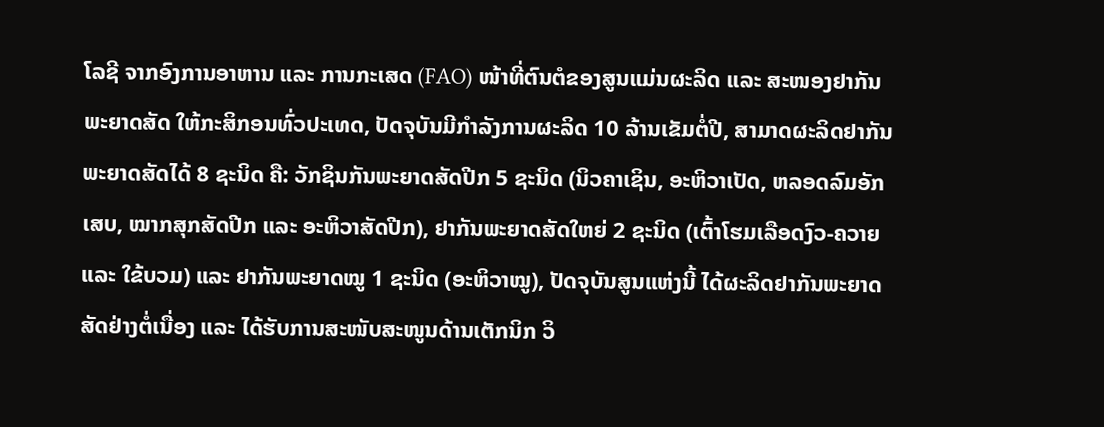ໂລຊີ ຈາກອົງການອາຫານ ແລະ ການກະເສດ (FAO) ໜ້າທີ່ຕົນຕໍຂອງສູນແມ່ນຜະລິດ ແລະ ສະໜອງຢາກັນພະຍາດສັດ ໃຫ້ກະສິກອນທົ່ວປະເທດ, ປັດຈຸບັນມີກໍາລັງການຜະລິດ 10 ລ້ານເຂັມຕໍ່ປີ, ສາມາດຜະລິດຢາກັນພະຍາດສັດໄດ້ 8 ຊະນິດ ຄື: ວັກຊິນກັນພະຍາດສັດປີກ 5 ຊະນິດ (ນິວຄາເຊິນ, ອະຫິວາເປັດ, ຫລອດລົມອັກເສບ, ໝາກສຸກສັດປີກ ແລະ ອະຫິວາສັດປີກ), ຢາກັນພະຍາດສັດໃຫຍ່ 2 ຊະນິດ (ເຕົ້າໂຮມເລືອດງົວ-ຄວາຍ ແລະ ໃຂ້ບວມ) ແລະ ຢາກັນພະຍາດໝູ 1 ຊະນິດ (ອະຫິວາໝູ), ປັດຈຸບັນສູນແຫ່ງນີ້ ໄດ້ຜະລິດຢາກັນພະຍາດສັດຢ່າງຕໍ່ເນື່ອງ ແລະ ໄດ້ຮັບການສະໜັບສະໜູນດ້ານເຕັກນິກ ວິ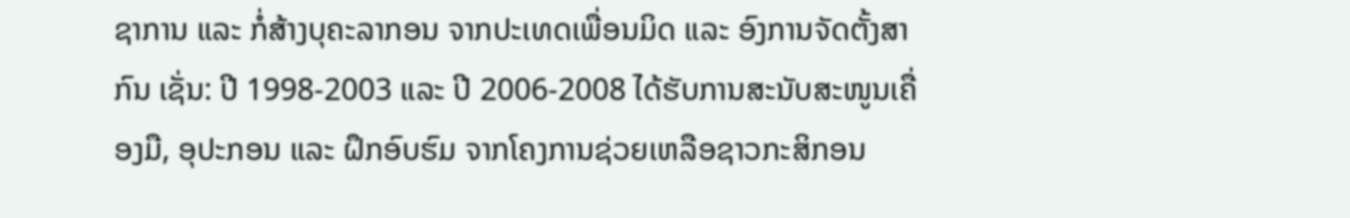ຊາການ ແລະ ກໍ່ສ້າງບຸຄະລາກອນ ຈາກປະເທດເພື່ອນມິດ ແລະ ອົງການຈັດຕັ້ງສາກົນ ເຊັ່ນ: ປີ 1998-2003 ແລະ ປີ 2006-2008 ໄດ້ຮັບການສະນັບສະໜູນເຄື່ອງມື, ອຸປະກອນ ແລະ ຝຶກອົບຮົມ ຈາກໂຄງການຊ່ວຍເຫລືອຊາວກະສິກອນ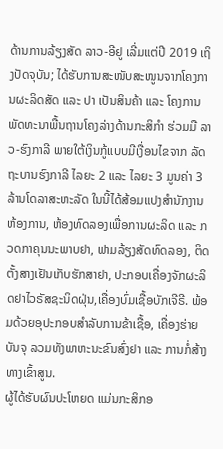ດ້ານການລ້ຽງສັດ ລາວ-ອີຢູ ເລີ່ມແຕ່ປີ 2019 ເຖິງປັດຈຸບັນ; ໄດ້ຮັບການສະໜັບສະໜູນຈາກໂຄງການຜະລິດສັດ ແລະ ປາ ເປັນສິນຄ້າ ແລະ ໂຄງການພັດທະນາພື້ນຖານໂຄງລ່າງດ້ານກະສິກໍາ ຮ່ວມມື ລາວ-ຮົງກາລີ ພາຍໃຕ້ເງິນກູ້ແບບມີເງື່ອນໄຂຈາກ ລັດຖະບານຮົງກາລີ ໄລຍະ 2 ແລະ ໄລຍະ 3 ມູນຄ່າ 3 ລ້ານໂດລາສະຫະລັດ ໃນນີ້ໄດ້ສ້ອມແປງສໍານັກງານຫ້ອງການ, ຫ້ອງທົດລອງເພື່ອການຜະລິດ ແລະ ກວດກາຄຸນນະພາບຢາ, ຟາມລ້ຽງສັດທົດລອງ, ຕິດຕັ້ງສາງເຢັນເກັບຮັກສາຢາ, ປະກອບເຄື່ອງຈັກຜະລິດຢາໄວຣັສຊະນິດຝຸ່ນ,ເຄື່ອງບົ່ມເຊື້ອບັກເຈີຣີ. ພ້ອມດ້ວຍອຸປະກອບສໍາລັບການຂ້າເຊື້ອ, ເຄື່ອງຮ່າຍບັນຈຸ ລວມທັງພາຫະນະຂົນສົ່ງຢາ ແລະ ການກໍ່ສ້າງທາງເຂົ້າສູນ.
ຜູ້ໄດ້ຮັບຜົນປະໂຫຍດ ແມ່ນກະສິກອ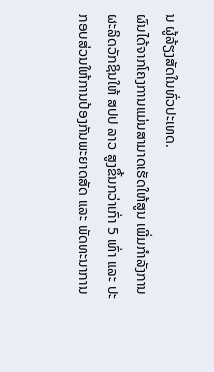ນ ຜູ້ລ້ຽງສັດໃນທົ່ວປະເທດ.
ຜົນໄດ້ຈາກໂຄງການແມ່ນສາມາດເຮັດໃຫ້ສູນ ເພີ່ມກໍາລັງການຜະລິດວັກຊິນໃຫ້ ສປປ ລາວ ສູງຂຶ້ນກວ່າເກົ່າ 5 ເທົ່າ ແລະ ປະກອບສ່ວນໃຫ້ການປ້ອງກັນພະຍາດສັດ ແລະ ພັດທະນາການ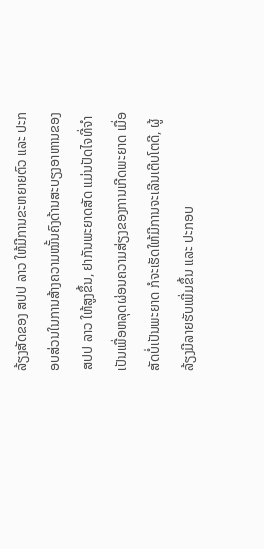ລ້ຽງສັດຂອງ ສປປ ລາວ ໃຫ້ມີການຂະຫຍາຍຕົວ ແລະ ປະກອບສ່ວນໃນການສ້າງຄວາມໝັ້ນຄົງດ້ານສະບຽງອາຫານຂອງ ສປປ ລາວ ໃຫ້ສູງຂຶ້ນ, ຢາກັນພະຍາດສັດ ແມ່ນປັດໄຈທີ່ຈໍາເປັນເພື່ອຫລຸດຜ່ອນຄວາມສ່ຽງຂອງການເກີດພະຍາດ ເມື່ອສັດບໍ່ເປັນພະຍາດ ກໍຈະເຮັດໃຫ້ມີການຈະເລີນເຕີບໂຕດີ, ຜູ້ລ້ຽງມີລາຍຮັບເພີ່ມຂຶ້ນ ແລະ ປະກອບ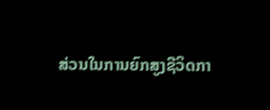ສ່ວນໃນການຍົກສູງຊີວິດກາ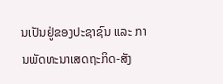ນເປັນຢູ່ຂອງປະຊາຊົນ ແລະ ການພັດທະນາເສດຖະກິດ-ສັງ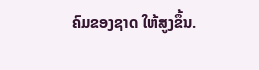ຄົມຂອງຊາດ ໃຫ້ສູງຂຶ້ນ.